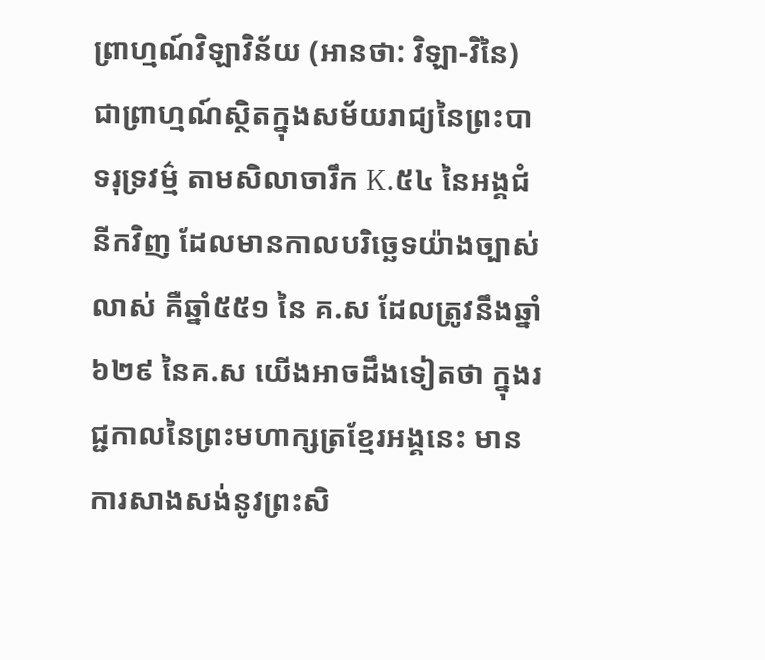ព្រាហ្មណ៍វិឡាវិន័យ (អានថា: វិឡា-វិនៃ) ជាព្រាហ្មណ៍ស្ថិតក្នុងសម័យរាជ្យនៃព្រះបាទរុទ្រវម៌្ម តាមសិលាចារឹក K.៥៤ នៃអង្គជំនីកវិញ ដែលមានកាលបរិច្ឆេទយ៉ាងច្បាស់លាស់ គឺឆ្នាំ៥៥១ នៃ គ.ស ដែលត្រូវនឹងឆ្នាំ ៦២៩ នៃគ.ស យើងអាចដឹងទៀតថា ក្នុងរជ្ជកាលនៃព្រះមហាក្សត្រខ្មែរអង្គនេះ មានការសាងសង់នូវព្រះសិ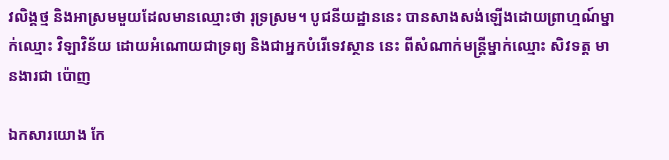វលិង្គថ្ម និងអាស្រមមួយដែលមានឈ្មោះថា រុទ្រស្រម។ បូជនីយដ្ឋាននេះ បានសាងសង់ឡើងដោយព្រាហ្មណ៍ម្នាក់ឈ្មោះ វិឡាវិន័យ ដោយអំណោយជាទ្រព្យ និងជាអ្នកបំរើទេវស្ថាន នេះ ពីសំណាក់មន្ត្រីម្នាក់ឈ្មោះ សិវទត្ត មានងារជា ប៉ោញ

ឯកសារយោង កែ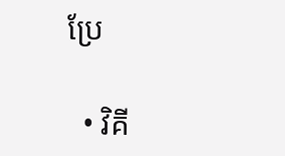ប្រែ

  • វិគី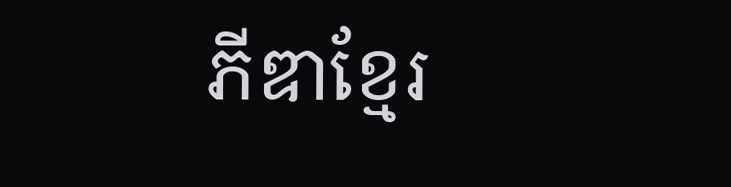ភីឌាខ្មែរ